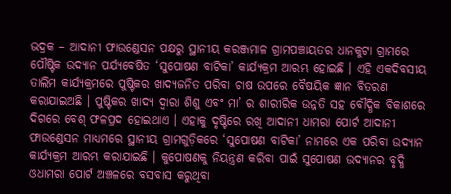ଭଦ୍ରକ – ଆଦାନୀ ଫାଉଣ୍ଡେସନ ପକ୍ଷରୁ ସ୍ଥାନୀୟ କରଞ୍ଜମାଳ ଗ୍ରାମପଞ୍ଚାୟତର ଧାନକୁଟା ଗ୍ରାମରେ ପୌଷ୍ଟିକ ଉଦ୍ୟାନ ପର୍ଯ୍ୟବେଷିତ ‘ସୁପୋଷଣ ବାଟିକା’ କାର୍ଯ୍ୟକ୍ରମ ଆରମ୍ଭ ହୋଇଛି । ଏହି ଏକଦିବସୀୟ ତାଲିମ କାର୍ଯ୍ୟକ୍ରମରେ ପୁଷ୍ଟିକର ଖାଦ୍ୟଜନିତ ପରିବା ଚାଷ ଉପରେ ବୈଷୟିକ ଜ୍ଞାନ ବିତରଣ କରାଯାଇଅଛି । ପୁଷ୍ଟିକର ଖାଦ୍ୟ ଦ୍ୱାରା ଶିଶୁ ଏବଂ ମା’ ର ଶାରୀରିକ ଉନ୍ନତି ସହ ବୌଦ୍ଧିକ ବିକାଶରେ ଦିଗରେ ବେଶ୍ ଫଳପ୍ରଦ ହୋଇଥାଏ । ଏହାକୁ ଦୃଷ୍ଟିରେ ରଖି ଆଦାନୀ ଧାମରା ପୋର୍ଟ ଆଦାନୀ ଫାଉଣ୍ଡେସନ ମାଧ୍ୟମରେ ସ୍ଥାନୀୟ ଗ୍ରାମଗୁଡ଼ିକରେ ‘ସୁପୋଷଣ ବାଟିକା’ ନାମରେ ଏକ ପରିବା ଉଦ୍ୟାନ କାର୍ଯ୍ୟକ୍ରମ ଆରମ୍ଭ କରାଯାଇଛି । କୁପୋଷଣକୁ ନିୟନ୍ତ୍ରଣ କରିବା ପାଇଁ ସୁପୋଷଣ ଉଦ୍ୟାନର ବୃଦ୍ଧି ଓଧାମରା ପୋର୍ଟ ଅଞ୍ଚଳରେ ବସବାସ କରୁଥିବା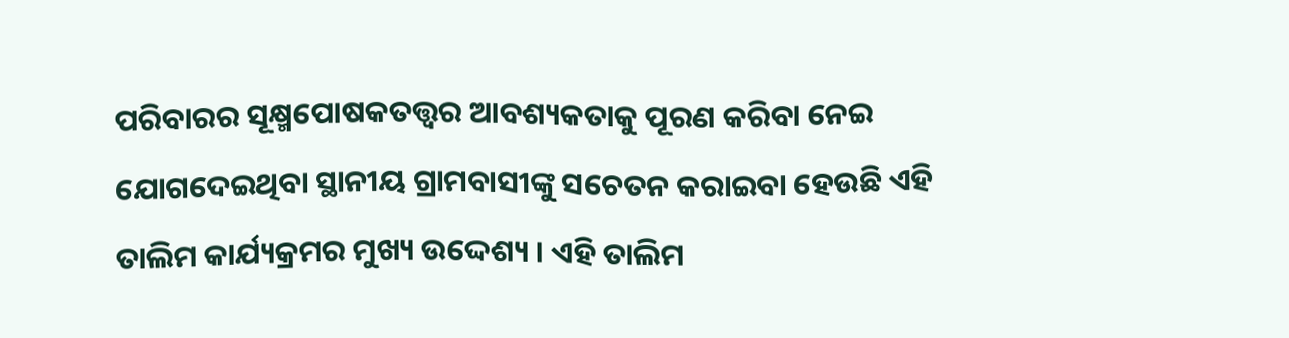ପରିବାରର ସୂକ୍ଷ୍ମପୋଷକତତ୍ତ୍ୱର ଆବଶ୍ୟକତାକୁ ପୂରଣ କରିବା ନେଇ ଯୋଗଦେଇଥିବା ସ୍ଥାନୀୟ ଗ୍ରାମବାସୀଙ୍କୁ ସଚେତନ କରାଇବା ହେଉଛି ଏହି ତାଲିମ କାର୍ଯ୍ୟକ୍ରମର ମୁଖ୍ୟ ଉଦ୍ଦେଶ୍ୟ । ଏହି ତାଲିମ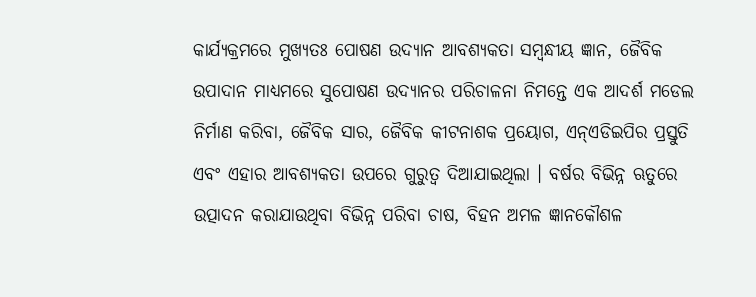କାର୍ଯ୍ୟକ୍ରମରେ ମୁଖ୍ୟତଃ ପୋଷଣ ଉଦ୍ୟାନ ଆବଶ୍ୟକତା ସମ୍ବନ୍ଧୀୟ ଜ୍ଞାନ, ଜୈବିକ ଉପାଦାନ ମାଧ୍ୟମରେ ସୁପୋଷଣ ଉଦ୍ୟାନର ପରିଚାଳନା ନିମନ୍ତେ ଏକ ଆଦର୍ଶ ମଡେଲ ନିର୍ମାଣ କରିବା, ଜୈବିକ ସାର, ଜୈବିକ କୀଟନାଶକ ପ୍ରୟୋଗ, ଏନ୍ଏଡିଇପିର ପ୍ରସ୍ତୁତି ଏବଂ ଏହାର ଆବଶ୍ୟକତା ଉପରେ ଗୁରୁତ୍ୱ ଦିଆଯାଇଥିଲା । ବର୍ଷର ବିଭିନ୍ନ ଋତୁରେ ଉତ୍ପାଦନ କରାଯାଉଥିବା ବିଭିନ୍ନ ପରିବା ଚାଷ, ବିହନ ଅମଳ ଜ୍ଞାନକୌଶଳ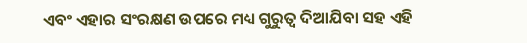ଏବଂ ଏହାର ସଂରକ୍ଷଣ ଉପରେ ମଧ୍ୟ ଗୁରୁତ୍ୱ ଦିଆଯିବା ସହ ଏହି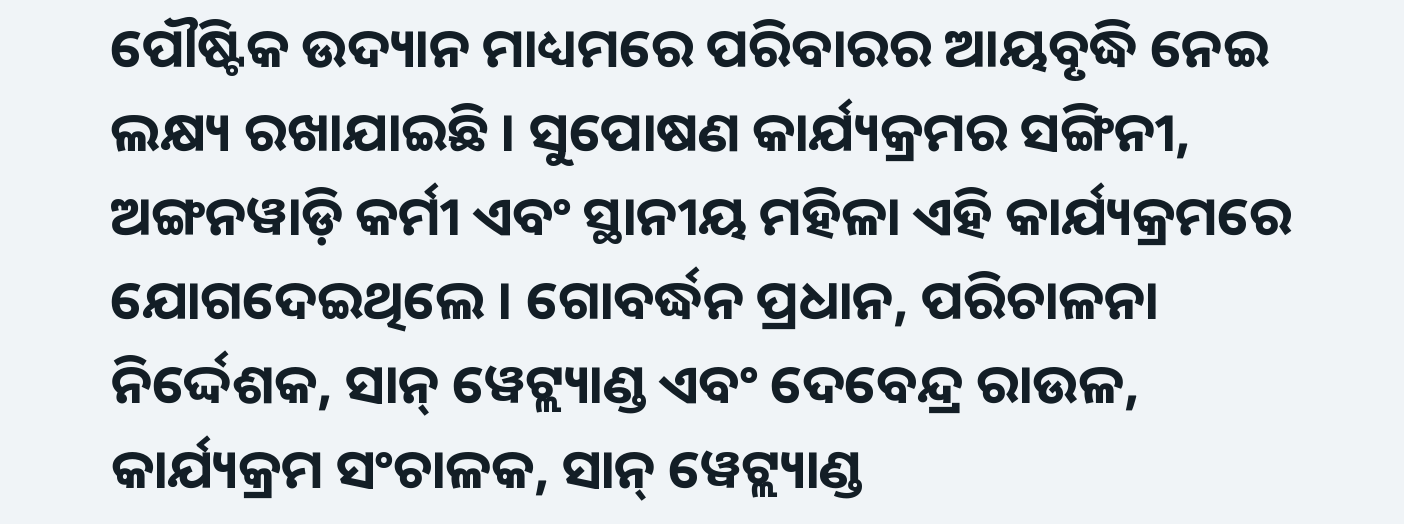ପୌଷ୍ଟିକ ଉଦ୍ୟାନ ମାଧ୍ୟମରେ ପରିବାରର ଆୟବୃଦ୍ଧି ନେଇ ଲକ୍ଷ୍ୟ ରଖାଯାଇଛି । ସୁପୋଷଣ କାର୍ଯ୍ୟକ୍ରମର ସଙ୍ଗିନୀ, ଅଙ୍ଗନୱାଡ଼ି କର୍ମୀ ଏବଂ ସ୍ଥାନୀୟ ମହିଳା ଏହି କାର୍ଯ୍ୟକ୍ରମରେ ଯୋଗଦେଇଥିଲେ । ଗୋବର୍ଦ୍ଧନ ପ୍ରଧାନ, ପରିଚାଳନା ନିର୍ଦ୍ଦେଶକ, ସାନ୍ ୱେଟ୍ଲ୍ୟାଣ୍ଡ ଏବଂ ଦେବେନ୍ଦ୍ର ରାଉଳ, କାର୍ଯ୍ୟକ୍ରମ ସଂଚାଳକ, ସାନ୍ ୱେଟ୍ଲ୍ୟାଣ୍ଡ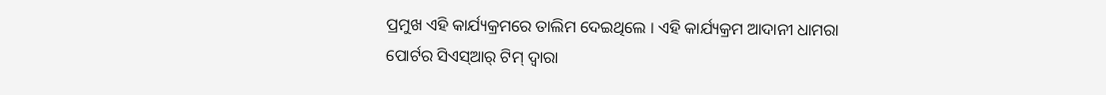ପ୍ରମୁଖ ଏହି କାର୍ଯ୍ୟକ୍ରମରେ ତାଲିମ ଦେଇଥିଲେ । ଏହି କାର୍ଯ୍ୟକ୍ରମ ଆଦାନୀ ଧାମରା ପୋର୍ଟର ସିଏସ୍ଆର୍ ଟିମ୍ ଦ୍ୱାରା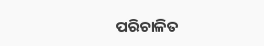ପରିଚାଳିତ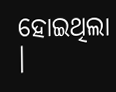ହୋଇଥିଲା ।